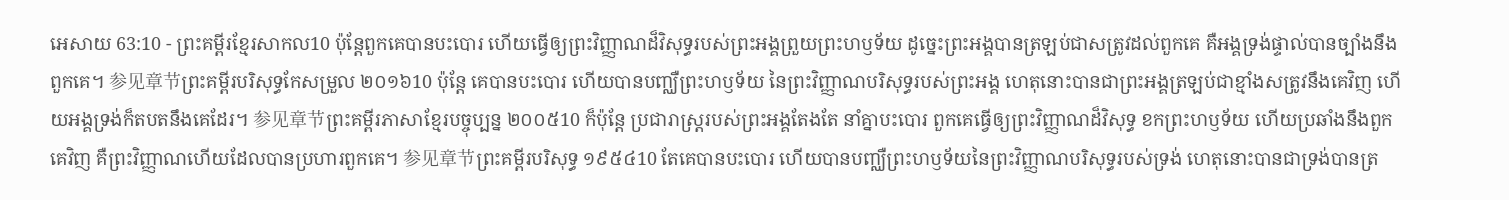អេសាយ 63:10 - ព្រះគម្ពីរខ្មែរសាកល10 ប៉ុន្តែពួកគេបានបះបោរ ហើយធ្វើឲ្យព្រះវិញ្ញាណដ៏វិសុទ្ធរបស់ព្រះអង្គព្រួយព្រះហឫទ័យ ដូច្នេះព្រះអង្គបានត្រឡប់ជាសត្រូវដល់ពួកគេ គឺអង្គទ្រង់ផ្ទាល់បានច្បាំងនឹងពួកគេ។ 参见章节ព្រះគម្ពីរបរិសុទ្ធកែសម្រួល ២០១៦10 ប៉ុន្តែ គេបានបះបោរ ហើយបានបញ្ឈឺព្រះហឫទ័យ នៃព្រះវិញ្ញាណបរិសុទ្ធរបស់ព្រះអង្គ ហេតុនោះបានជាព្រះអង្គត្រឡប់ជាខ្មាំងសត្រូវនឹងគេវិញ ហើយអង្គទ្រង់ក៏តបតនឹងគេដែរ។ 参见章节ព្រះគម្ពីរភាសាខ្មែរបច្ចុប្បន្ន ២០០៥10 ក៏ប៉ុន្តែ ប្រជារាស្ត្ររបស់ព្រះអង្គតែងតែ នាំគ្នាបះបោរ ពួកគេធ្វើឲ្យព្រះវិញ្ញាណដ៏វិសុទ្ធ ខកព្រះហឫទ័យ ហើយប្រឆាំងនឹងពួកគេវិញ គឺព្រះវិញ្ញាណហើយដែលបានប្រហារពួកគេ។ 参见章节ព្រះគម្ពីរបរិសុទ្ធ ១៩៥៤10 តែគេបានបះបោរ ហើយបានបញ្ឈឺព្រះហឫទ័យនៃព្រះវិញ្ញាណបរិសុទ្ធរបស់ទ្រង់ ហេតុនោះបានជាទ្រង់បានត្រ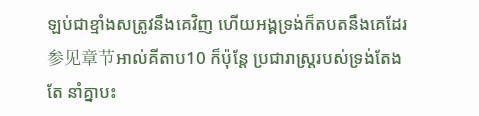ឡប់ជាខ្មាំងសត្រូវនឹងគេវិញ ហើយអង្គទ្រង់ក៏តបតនឹងគេដែរ 参见章节អាល់គីតាប10 ក៏ប៉ុន្តែ ប្រជារាស្ត្ររបស់ទ្រង់តែងតែ នាំគ្នាបះ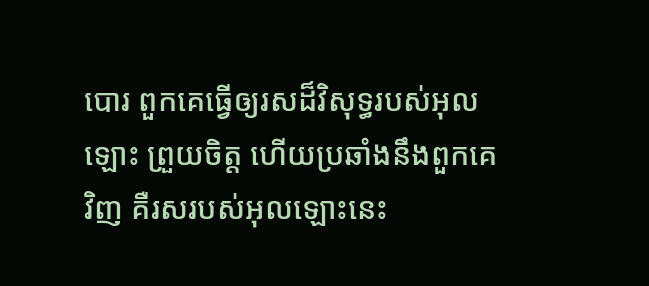បោរ ពួកគេធ្វើឲ្យរសដ៏វិសុទ្ធរបស់អុលឡោះ ព្រួយចិត្ត ហើយប្រឆាំងនឹងពួកគេវិញ គឺរសរបស់អុលឡោះនេះ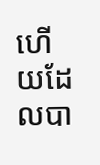ហើយដែលបា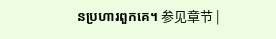នប្រហារពួកគេ។ 参见章节 |